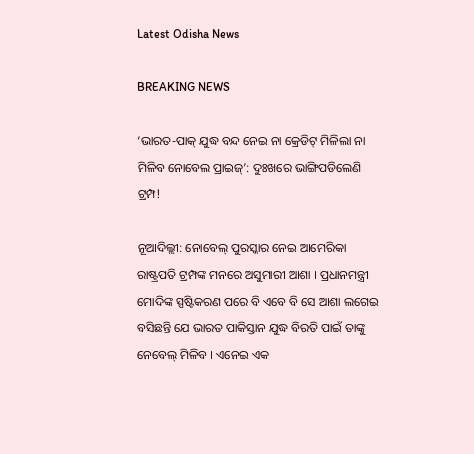Latest Odisha News

BREAKING NEWS

‘ଭାରତ-ପାକ୍ ଯୁଦ୍ଧ ବନ୍ଦ ନେଇ ନା କ୍ରେଡିଟ୍ ମିଳିଲା ନା ମିଳିବ ନୋବେଲ ପ୍ରାଇଜ୍’: ଦୁଃଖରେ ଭାଙ୍ଗିପଡିଲେଣି ଟ୍ରମ୍ପ!

ନୂଆଦିଲ୍ଲୀ: ନୋବେଲ୍ ପୁରସ୍କାର ନେଇ ଆମେରିକା ରାଷ୍ଟ୍ରପତି ଟ୍ରମ୍ପଙ୍କ ମନରେ ଅସୁମାରୀ ଆଶା । ପ୍ରଧାନମନ୍ତ୍ରୀ ମୋଦିଙ୍କ ସ୍ପଷ୍ଟିକରଣ ପରେ ବି ଏବେ ବି ସେ ଆଶା ଲଗେଇ ବସିଛନ୍ତି ଯେ ଭାରତ ପାକିସ୍ତାନ ଯୁଦ୍ଧ ବିରତି ପାଇଁ ତାଙ୍କୁ ନେବେଲ୍ ମିଳିବ । ଏନେଇ ଏକ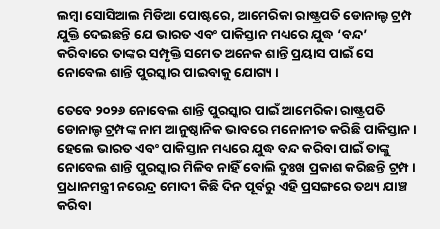ଲମ୍ବା ସୋସିଆଲ ମିଡିଆ ପୋଷ୍ଟରେ, ଆମେରିକା ରାଷ୍ଟ୍ରପତି ଡୋନାଲ୍ଡ ଟ୍ରମ୍ପ ଯୁକ୍ତି ଦେଇଛନ୍ତି ଯେ ଭାରତ ଏବଂ ପାକିସ୍ତାନ ମଧ୍ୟରେ ଯୁଦ୍ଧ ‘ବନ୍ଦ’ କରିବାରେ ତାଙ୍କର ସମ୍ପୃକ୍ତି ସମେତ ଅନେକ ଶାନ୍ତି ପ୍ରୟାସ ପାଇଁ ସେ ନୋବେଲ ଶାନ୍ତି ପୁରସ୍କାର ପାଇବାକୁ ଯୋଗ୍ୟ ।

ତେବେ ୨୦୨୬ ନୋବେଲ ଶାନ୍ତି ପୁରସ୍କାର ପାଇଁ ଆମେରିକା ରାଷ୍ଟ୍ରପତି ଡୋନାଲ୍ଡ ଟ୍ରମ୍ପଙ୍କ ନାମ ଆନୁଷ୍ଠାନିକ ଭାବରେ ମନୋନୀତ କରିଛି ପାକିସ୍ତାନ । ହେଲେ ଭାରତ ଏବଂ ପାକିସ୍ତାନ ମଧ୍ୟରେ ଯୁଦ୍ଧ ବନ୍ଦ କରିବା ପାଇଁ ତାଙ୍କୁ ନୋବେଲ ଶାନ୍ତି ପୁରସ୍କାର ମିଳିବ ନାହିଁ ବୋଲି ଦୁଃଖ ପ୍ରକାଶ କରିଛନ୍ତି ଟ୍ରମ୍ପ । ପ୍ରଧାନମନ୍ତ୍ରୀ ନରେନ୍ଦ୍ର ମୋଦୀ କିଛି ଦିନ ପୂର୍ବରୁ ଏହି ପ୍ରସଙ୍ଗରେ ତଥ୍ୟ ଯାଞ୍ଚ କରିବା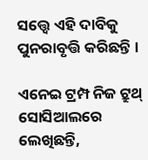ସତ୍ତ୍ୱେ ଏହି ଦାବିକୁ ପୁନରାବୃତ୍ତି କରିଛନ୍ତି ।

ଏନେଇ ଟ୍ରମ୍ପ ନିଜ ଟ୍ରୁଥ୍ ସୋସିଆଲରେ ଲେଖିଛନ୍ତି,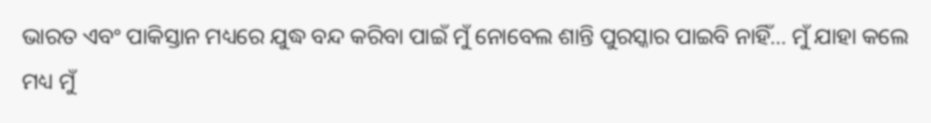ଭାରତ ଏବଂ ପାକିସ୍ତାନ ମଧ୍ୟରେ ଯୁଦ୍ଧ ବନ୍ଦ କରିବା ପାଇଁ ମୁଁ ନୋବେଲ ଶାନ୍ତି ପୁରସ୍କାର ପାଇବି ନାହିଁ… ମୁଁ ଯାହା କଲେ ମଧ୍ୟ ମୁଁ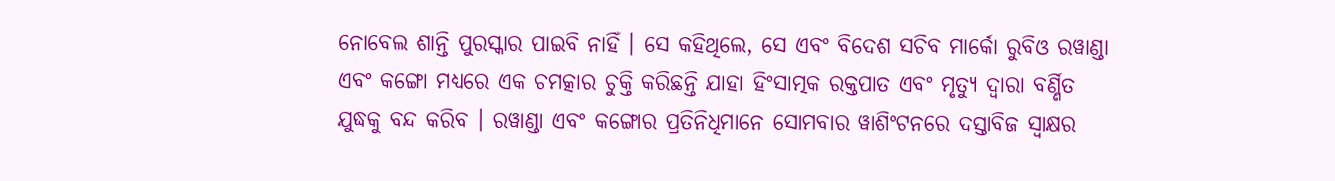ନୋବେଲ ଶାନ୍ତି ପୁରସ୍କାର ପାଇବି ନାହିଁ । ସେ କହିଥିଲେ, ସେ ଏବଂ ବିଦେଶ ସଚିବ ମାର୍କୋ ରୁବିଓ ରୱାଣ୍ଡା ଏବଂ କଙ୍ଗୋ ମଧ୍ୟରେ ଏକ ଚମତ୍କାର ଚୁକ୍ତି କରିଛନ୍ତି ଯାହା ହିଂସାତ୍ମକ ରକ୍ତପାତ ଏବଂ ମୃତ୍ୟୁ ଦ୍ୱାରା ବର୍ଣ୍ଣିତ ଯୁଦ୍ଧକୁ ବନ୍ଦ କରିବ । ରୱାଣ୍ଡା ଏବଂ କଙ୍ଗୋର ପ୍ରତିନିଧିମାନେ ସୋମବାର ୱାଶିଂଟନରେ ଦସ୍ତାବିଜ ସ୍ୱାକ୍ଷର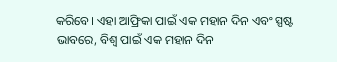କରିବେ। ଏହା ଆଫ୍ରିକା ପାଇଁ ଏକ ମହାନ ଦିନ ଏବଂ ସ୍ପଷ୍ଟ ଭାବରେ, ବିଶ୍ୱ ପାଇଁ ଏକ ମହାନ ଦିନ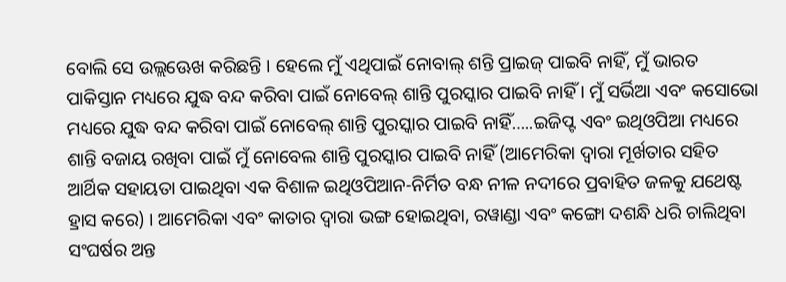ବୋଲି ସେ ଉଲ୍ଲଊେଖ କରିଛନ୍ତି । ହେଲେ ମୁଁ ଏଥିପାଇଁ ନୋବାଲ୍ ଶନ୍ତି ପ୍ରାଇଜ୍ ପାଇବି ନାହିଁ, ମୁଁ ଭାରତ ପାକିସ୍ତାନ ମଧ୍ୟରେ ଯୁଦ୍ଧ ବନ୍ଦ କରିବା ପାଇଁ ନୋବେଲ୍ ଶାନ୍ତି ପୁରସ୍କାର ପାଇବି ନାହିଁ । ମୁଁ ସର୍ଭିଆ ଏବଂ କସୋଭୋ ମଧ୍ୟରେ ଯୁଦ୍ଧ ବନ୍ଦ କରିବା ପାଇଁ ନୋବେଲ୍ ଶାନ୍ତି ପୁରସ୍କାର ପାଇବି ନାହିଁ…..ଇଜିପ୍ଟ ଏବଂ ଇଥିଓପିଆ ମଧ୍ୟରେ ଶାନ୍ତି ବଜାୟ ରଖିବା ପାଇଁ ମୁଁ ନୋବେଲ ଶାନ୍ତି ପୁରସ୍କାର ପାଇବି ନାହିଁ (ଆମେରିକା ଦ୍ୱାରା ମୂର୍ଖତାର ସହିତ ଆର୍ଥିକ ସହାୟତା ପାଇଥିବା ଏକ ବିଶାଳ ଇଥିଓପିଆନ-ନିର୍ମିତ ବନ୍ଧ ନୀଳ ନଦୀରେ ପ୍ରବାହିତ ଜଳକୁ ଯଥେଷ୍ଟ ହ୍ରାସ କରେ) । ଆମେରିକା ଏବଂ କାତାର ଦ୍ୱାରା ଭଙ୍ଗ ହୋଇଥିବା, ରୱାଣ୍ଡା ଏବଂ କଙ୍ଗୋ ଦଶନ୍ଧି ଧରି ଚାଲିଥିବା ସଂଘର୍ଷର ଅନ୍ତ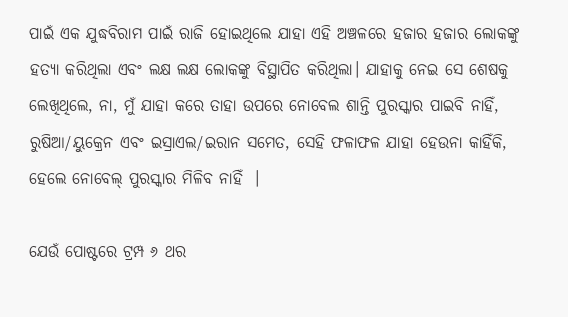ପାଇଁ ଏକ ଯୁଦ୍ଧବିରାମ ପାଇଁ ରାଜି ହୋଇଥିଲେ ଯାହା ଏହି ଅଞ୍ଚଳରେ ହଜାର ହଜାର ଲୋକଙ୍କୁ ହତ୍ୟା କରିଥିଲା ଏବଂ ଲକ୍ଷ ଲକ୍ଷ ଲୋକଙ୍କୁ ବିସ୍ଥାପିତ କରିଥିଲା। ଯାହାକୁ ନେଇ ସେ ଶେଷକୁ ଲେଖିଥିଲେ, ନା, ମୁଁ ଯାହା କରେ ତାହା ଉପରେ ନୋବେଲ ଶାନ୍ତି ପୁରସ୍କାର ପାଇବି ନାହିଁ, ରୁଷିଆ/ୟୁକ୍ରେନ ଏବଂ ଇସ୍ରାଏଲ/ଇରାନ ସମେତ, ସେହି ଫଳାଫଳ ଯାହା ହେଉନା କାହିଁକି, ହେଲେ ନୋବେଲ୍ ପୁରସ୍କାର ମିଳିବ ନାହିଁ  ।

ଯେଉଁ ପୋଷ୍ଟରେ ଟ୍ରମ୍ପ ୬ ଥର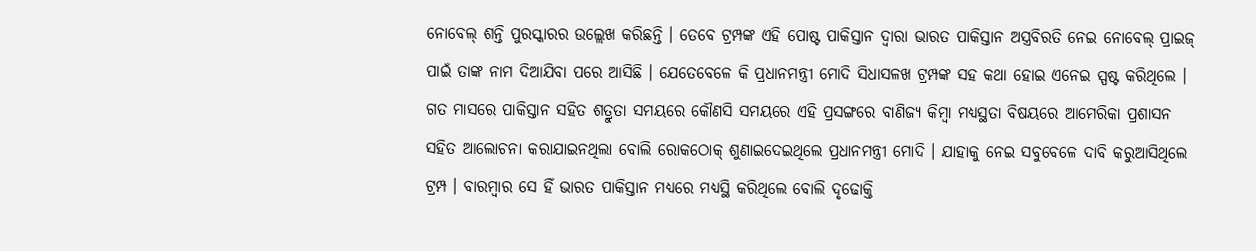ନୋବେଲ୍ ଶନ୍ତି ପୁରସ୍କାରର ଉଲ୍ଲେଖ କରିଛନ୍ତି । ତେବେ ଟ୍ରମ୍ପଙ୍କ ଏହି ପୋଷ୍ଟ ପାକିସ୍ତାନ ଦ୍ବାରା ଭାରତ ପାକିସ୍ତାନ ଅସ୍ତ୍ରବିରତି ନେଇ ନୋବେଲ୍ ପ୍ରାଇଜ୍ ପାଇଁ ତାଙ୍କ ନାମ ଦିଆଯିବା ପରେ ଆସିଛି । ଯେତେବେଳେ କି ପ୍ରଧାନମନ୍ତ୍ରୀ ମୋଦି ସିଧାସଳଖ ଟ୍ରମ୍ପଙ୍କ ସହ କଥା ହୋଇ ଏନେଇ ସ୍ପଷ୍ଟ କରିଥିଲେ । ଗତ ମାସରେ ପାକିସ୍ତାନ ସହିତ ଶତ୍ରୁତା ସମୟରେ କୌଣସି ସମୟରେ ଏହି ପ୍ରସଙ୍ଗରେ ବାଣିଜ୍ୟ କିମ୍ବା ମଧ୍ୟସ୍ଥତା ବିଷୟରେ ଆମେରିକା ପ୍ରଶାସନ ସହିତ ଆଲୋଚନା କରାଯାଇନଥିଲା ବୋଲି ରୋକଠୋକ୍ ଶୁଣାଇଦେଇଥିଲେ ପ୍ରଧାନମନ୍ତ୍ରୀ ମୋଦି । ଯାହାକୁ ନେଇ ସବୁବେଳେ ଦାବି କରୁଆସିଥିଲେ ଟ୍ରମ୍ପ । ବାରମ୍ବାର ସେ ହିଁ ଭାରତ ପାକିସ୍ତାନ ମଧ୍ୟରେ ମଧ୍ୟସ୍ଥି କରିଥିଲେ ବୋଲି ଦୃଢୋକ୍ତି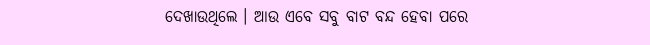ଦେଖାଉଥିଲେ । ଆଉ ଏବେ ସବୁ ବାଟ ବନ୍ଦ ହେବା ପରେ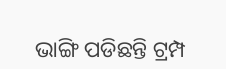ଭାଙ୍ଗି ପଡିଛନ୍ତି ଟ୍ରମ୍ପ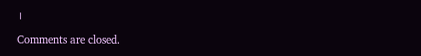।

Comments are closed.